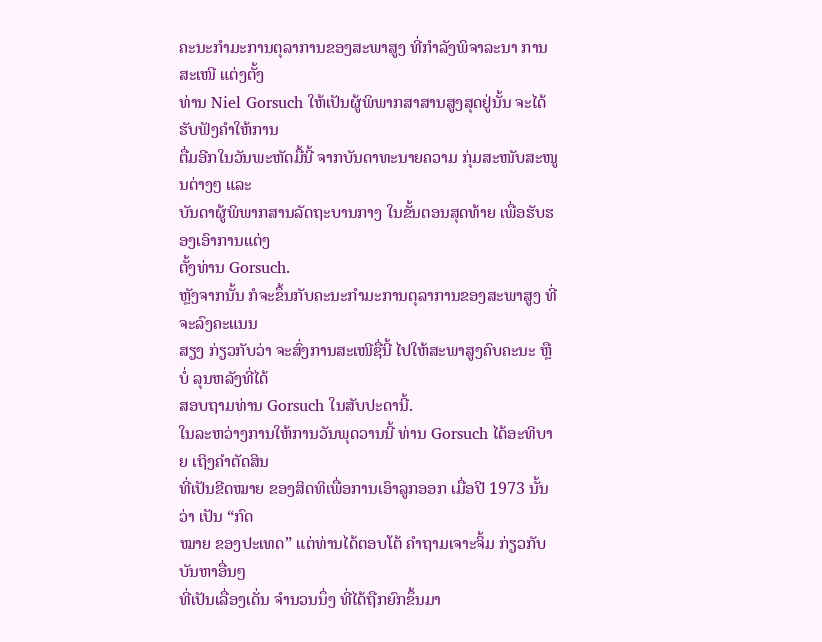ຄະນະກຳມະການຕຸລາການຂອງສະພາສູງ ທີ່ກຳລັງພິຈາລະນາ ການສະເໜີ ແຕ່ງຕັ້ງ
ທ່ານ Niel Gorsuch ໃຫ້ເປັນຜູ້ພິພາກສາສານສູງສຸດຢູ່ນັ້ນ ຈະໄດ້ຮັບຟັງຄຳໃຫ້ການ
ຕື່ມອີກໃນວັນພະຫັດມື້ນີ້ ຈາກບັນດາທະນາຍຄວາມ ກຸ່ມສະໜັບສະໜູນຕ່າງໆ ແລະ
ບັນດາຜູ້ພິພາກສານລັດຖະບານກາງ ໃນຂັ້ນຕອນສຸດທ້າຍ ເພື່ອຮັບຮອງເອົາການແຕ່ງ
ຕັ້ງທ່ານ Gorsuch.
ຫຼັງຈາກນັ້ນ ກໍຈະຂຶ້ນກັບຄະນະກຳມະການຕຸລາການຂອງສະພາສູງ ທີ່ຈະລົງຄະແນນ
ສຽງ ກ່ຽວກັບວ່າ ຈະສົ່ງການສະເໜີຊື່ນີ້ ໄປໃຫ້ສະພາສູງຄົບຄະນະ ຫຼືບໍ່ ລຸນຫລັງທີ່ໄດ້
ສອບຖາມທ່ານ Gorsuch ໃນສັບປະດານີ້.
ໃນລະຫວ່າງການໃຫ້ການວັນພຸດວານນີ້ ທ່ານ Gorsuch ໄດ້ອະທິບາຍ ເຖິງຄຳຕັດສິນ
ທີ່ເປັນຂີດໝາຍ ຂອງສິດທິເພື່ອການເອົາລູກອອກ ເມື່ອປີ 1973 ນັ້ນ ວ່າ ເປັນ “ກົດ
ໝາຍ ຂອງປະເທດ” ແຕ່ທ່ານໄດ້ຕອບໂຕ້ ຄຳຖາມເຈາະຈິ້ມ ກ່ຽວກັບບັນຫາອື່ນໆ
ທີ່ເປັນເລື່ອງເດັ່ນ ຈຳນວນນຶ່ງ ທີ່ໄດ້ຖືກຍົກຂຶ້ນມາ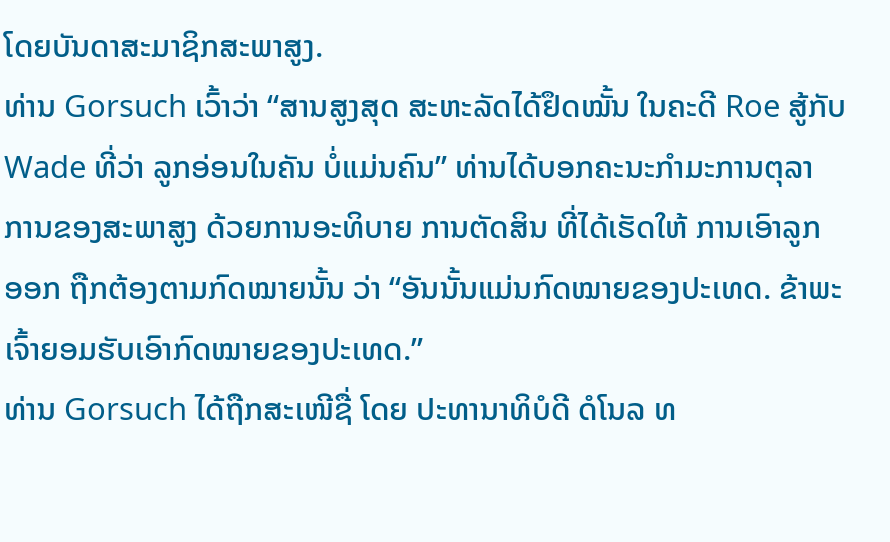ໂດຍບັນດາສະມາຊິກສະພາສູງ.
ທ່ານ Gorsuch ເວົ້າວ່າ “ສານສູງສຸດ ສະຫະລັດໄດ້ຢຶດໝັ້ນ ໃນຄະດີ Roe ສູ້ກັບ
Wade ທີ່ວ່າ ລູກອ່ອນໃນຄັນ ບໍ່ແມ່ນຄົນ” ທ່ານໄດ້ບອກຄະນະກຳມະການຕຸລາ
ການຂອງສະພາສູງ ດ້ວຍການອະທິບາຍ ການຕັດສິນ ທີ່ໄດ້ເຮັດໃຫ້ ການເອົາລູກ
ອອກ ຖືກຕ້ອງຕາມກົດໝາຍນັ້ນ ວ່າ “ອັນນັ້ນແມ່ນກົດໝາຍຂອງປະເທດ. ຂ້າພະເຈົ້າຍອມຮັບເອົາກົດໝາຍຂອງປະເທດ.”
ທ່ານ Gorsuch ໄດ້ຖືກສະເໜີຊື່ ໂດຍ ປະທານາທິບໍດີ ດໍໂນລ ທ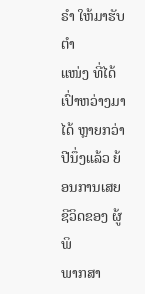ຣຳ ໃຫ້ມາຮັບຕຳ
ແໜ່ງ ທີ່ໄດ້ເປົ່າຫວ່າງມາໄດ້ ຫຼາຍກວ່າປີນຶ່ງແລ້ວ ຍ້ອນການເສຍຊີວິດຂອງ ຜູ້ພິ
ພາກສາ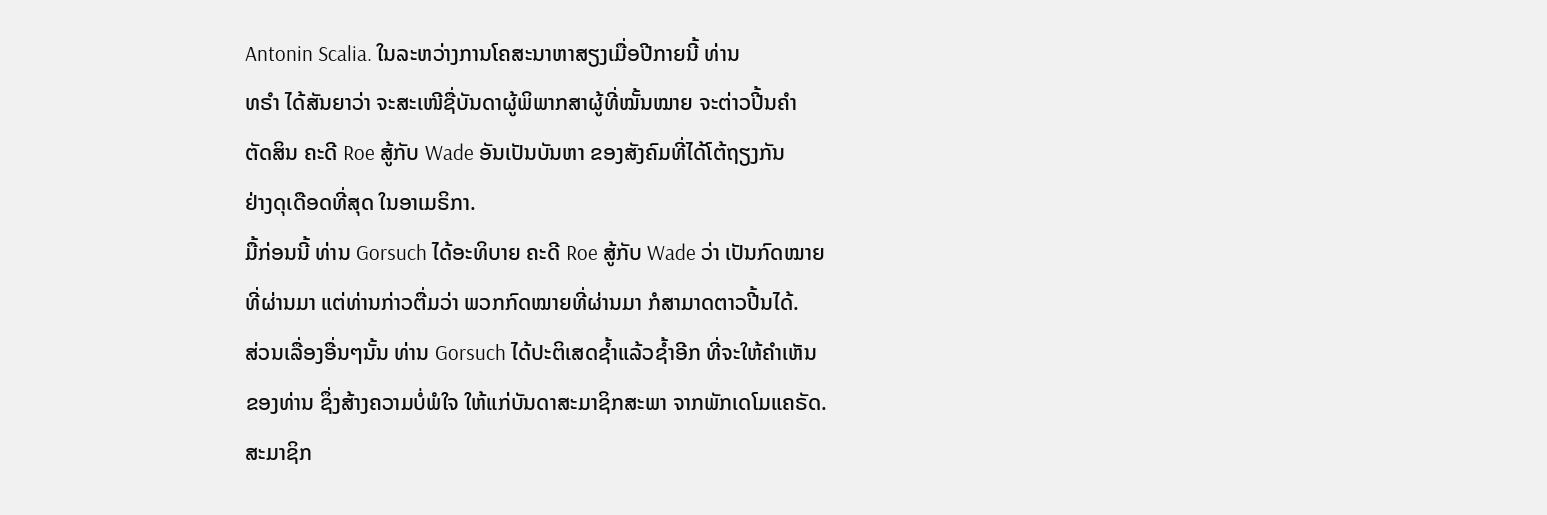Antonin Scalia. ໃນລະຫວ່າງການໂຄສະນາຫາສຽງເມື່ອປີກາຍນີ້ ທ່ານ
ທຣຳ ໄດ້ສັນຍາວ່າ ຈະສະເໜີຊື່ບັນດາຜູ້ພິພາກສາຜູ້ທີ່ໝັ້ນໝາຍ ຈະຕ່າວປີ້ນຄຳ
ຕັດສິນ ຄະດີ Roe ສູ້ກັບ Wade ອັນເປັນບັນຫາ ຂອງສັງຄົມທີ່ໄດ້ໂຕ້ຖຽງກັນ
ຢ່າງດຸເດືອດທີ່ສຸດ ໃນອາເມຣິກາ.
ມື້ກ່ອນນີ້ ທ່ານ Gorsuch ໄດ້ອະທິບາຍ ຄະດີ Roe ສູ້ກັບ Wade ວ່າ ເປັນກົດໝາຍ
ທີ່ຜ່ານມາ ແຕ່ທ່ານກ່າວຕື່ມວ່າ ພວກກົດໝາຍທີ່ຜ່ານມາ ກໍສາມາດຕາວປີ້ນໄດ້.
ສ່ວນເລື່ອງອື່ນໆນັ້ນ ທ່ານ Gorsuch ໄດ້ປະຕິເສດຊ້ຳແລ້ວຊ້ຳອີກ ທີ່ຈະໃຫ້ຄຳເຫັນ
ຂອງທ່ານ ຊຶ່ງສ້າງຄວາມບໍ່ພໍໃຈ ໃຫ້ແກ່ບັນດາສະມາຊິກສະພາ ຈາກພັກເດໂມແຄຣັດ.
ສະມາຊິກ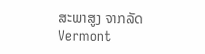ສະພາສູງ ຈາກລັດ Vermont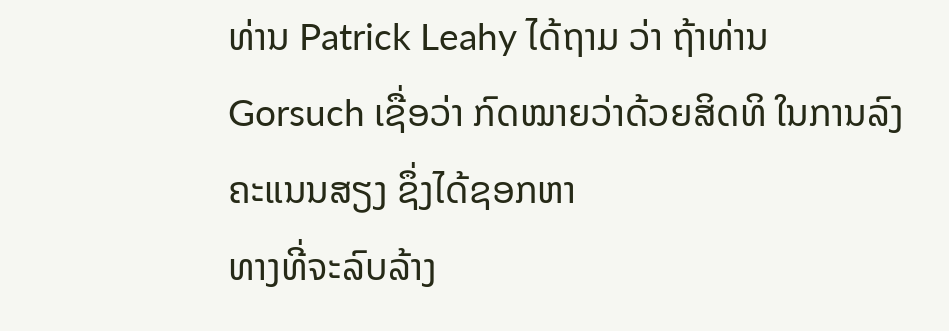ທ່ານ Patrick Leahy ໄດ້ຖາມ ວ່າ ຖ້າທ່ານ
Gorsuch ເຊື່ອວ່າ ກົດໝາຍວ່າດ້ວຍສິດທິ ໃນການລົງຄະແນນສຽງ ຊຶ່ງໄດ້ຊອກຫາ
ທາງທີ່ຈະລົບລ້າງ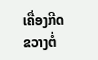ເຄື່ອງກີດຂວາງຕໍ່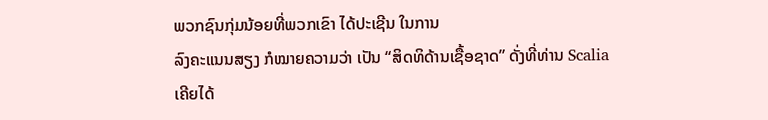ພວກຊົນກຸ່ມນ້ອຍທີ່ພວກເຂົາ ໄດ້ປະເຊີນ ໃນການ
ລົງຄະແນນສຽງ ກໍໝາຍຄວາມວ່າ ເປັນ “ສິດທິດ້ານເຊື້ອຊາດ” ດັ່ງທີ່ທ່ານ Scalia
ເຄີຍໄດ້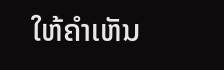ໃຫ້ຄຳເຫັນ